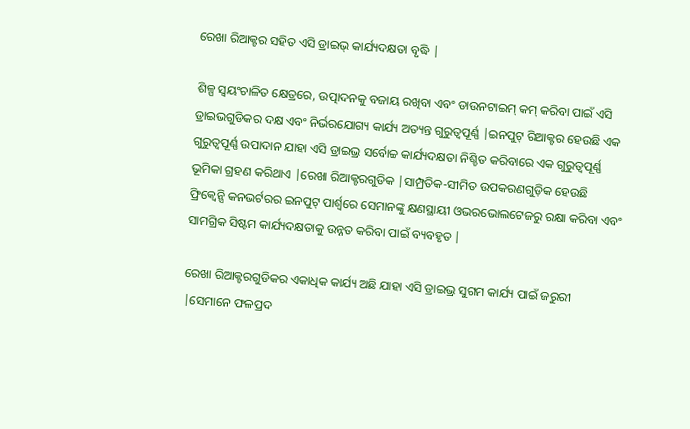ରେଖା ରିଆକ୍ଟର ସହିତ ଏସି ଡ୍ରାଇଭ୍ କାର୍ଯ୍ୟଦକ୍ଷତା ବୃଦ୍ଧି |

ଶିଳ୍ପ ସ୍ୱୟଂଚାଳିତ କ୍ଷେତ୍ରରେ, ଉତ୍ପାଦନକୁ ବଜାୟ ରଖିବା ଏବଂ ଡାଉନଟାଇମ୍ କମ୍ କରିବା ପାଇଁ ଏସି ଡ୍ରାଇଭଗୁଡିକର ଦକ୍ଷ ଏବଂ ନିର୍ଭରଯୋଗ୍ୟ କାର୍ଯ୍ୟ ଅତ୍ୟନ୍ତ ଗୁରୁତ୍ୱପୂର୍ଣ୍ଣ |ଇନପୁଟ୍ ରିଆକ୍ଟର ହେଉଛି ଏକ ଗୁରୁତ୍ୱପୂର୍ଣ୍ଣ ଉପାଦାନ ଯାହା ଏସି ଡ୍ରାଇଭ୍ର ସର୍ବୋଚ୍ଚ କାର୍ଯ୍ୟଦକ୍ଷତା ନିଶ୍ଚିତ କରିବାରେ ଏକ ଗୁରୁତ୍ୱପୂର୍ଣ୍ଣ ଭୂମିକା ଗ୍ରହଣ କରିଥାଏ |ରେଖା ରିଆକ୍ଟରଗୁଡିକ |ସାମ୍ପ୍ରତିକ-ସୀମିତ ଉପକରଣଗୁଡ଼ିକ ହେଉଛି ଫ୍ରିକ୍ୱେନ୍ସି କନଭର୍ଟରର ଇନପୁଟ୍ ପାର୍ଶ୍ୱରେ ସେମାନଙ୍କୁ କ୍ଷଣସ୍ଥାୟୀ ଓଭରଭୋଲଟେଜରୁ ରକ୍ଷା କରିବା ଏବଂ ସାମଗ୍ରିକ ସିଷ୍ଟମ କାର୍ଯ୍ୟଦକ୍ଷତାକୁ ଉନ୍ନତ କରିବା ପାଇଁ ବ୍ୟବହୃତ |

ରେଖା ରିଆକ୍ଟରଗୁଡିକର ଏକାଧିକ କାର୍ଯ୍ୟ ଅଛି ଯାହା ଏସି ଡ୍ରାଇଭ୍ର ସୁଗମ କାର୍ଯ୍ୟ ପାଇଁ ଜରୁରୀ |ସେମାନେ ଫଳପ୍ରଦ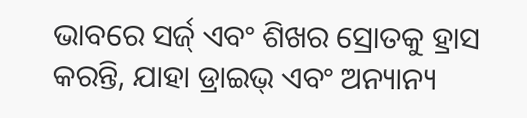ଭାବରେ ସର୍ଜ୍ ଏବଂ ଶିଖର ସ୍ରୋତକୁ ହ୍ରାସ କରନ୍ତି, ଯାହା ଡ୍ରାଇଭ୍ ଏବଂ ଅନ୍ୟାନ୍ୟ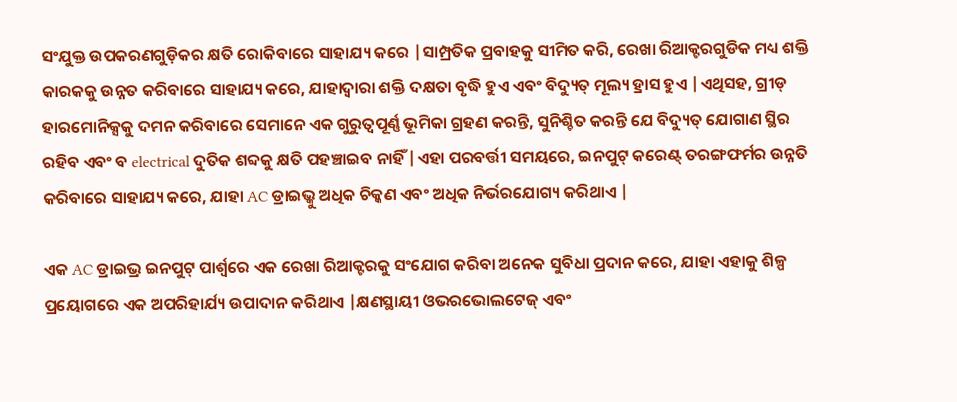ସଂଯୁକ୍ତ ଉପକରଣଗୁଡ଼ିକର କ୍ଷତି ରୋକିବାରେ ସାହାଯ୍ୟ କରେ |ସାମ୍ପ୍ରତିକ ପ୍ରବାହକୁ ସୀମିତ କରି, ରେଖା ରିଆକ୍ଟରଗୁଡିକ ମଧ୍ୟ ଶକ୍ତି କାରକକୁ ଉନ୍ନତ କରିବାରେ ସାହାଯ୍ୟ କରେ, ଯାହାଦ୍ୱାରା ଶକ୍ତି ଦକ୍ଷତା ବୃଦ୍ଧି ହୁଏ ଏବଂ ବିଦ୍ୟୁତ୍ ମୂଲ୍ୟ ହ୍ରାସ ହୁଏ |ଏଥିସହ, ଗ୍ରୀଡ୍ ହାରମୋନିକ୍ସକୁ ଦମନ କରିବାରେ ସେମାନେ ଏକ ଗୁରୁତ୍ୱପୂର୍ଣ୍ଣ ଭୂମିକା ଗ୍ରହଣ କରନ୍ତି, ସୁନିଶ୍ଚିତ କରନ୍ତି ଯେ ବିଦ୍ୟୁତ୍ ଯୋଗାଣ ସ୍ଥିର ରହିବ ଏବଂ ବ electrical ଦୁତିକ ଶବ୍ଦକୁ କ୍ଷତି ପହଞ୍ଚାଇବ ନାହିଁ |ଏହା ପରବର୍ତ୍ତୀ ସମୟରେ, ଇନପୁଟ୍ କରେଣ୍ଟ୍ ତରଙ୍ଗଫର୍ମର ଉନ୍ନତି କରିବାରେ ସାହାଯ୍ୟ କରେ, ଯାହା AC ଡ୍ରାଇଭ୍କୁ ଅଧିକ ଚିକ୍କଣ ଏବଂ ଅଧିକ ନିର୍ଭରଯୋଗ୍ୟ କରିଥାଏ |

ଏକ AC ଡ୍ରାଇଭ୍ର ଇନପୁଟ୍ ପାର୍ଶ୍ୱରେ ଏକ ରେଖା ରିଆକ୍ଟରକୁ ସଂଯୋଗ କରିବା ଅନେକ ସୁବିଧା ପ୍ରଦାନ କରେ, ଯାହା ଏହାକୁ ଶିଳ୍ପ ପ୍ରୟୋଗରେ ଏକ ଅପରିହାର୍ଯ୍ୟ ଉପାଦାନ କରିଥାଏ |କ୍ଷଣସ୍ଥାୟୀ ଓଭରଭୋଲଟେଜ୍ ଏବଂ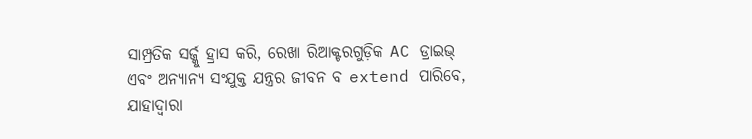ସାମ୍ପ୍ରତିକ ସର୍ଜ୍କୁ ହ୍ରାସ କରି, ରେଖା ରିଆକ୍ଟରଗୁଡ଼ିକ AC ଡ୍ରାଇଭ୍ ଏବଂ ଅନ୍ୟାନ୍ୟ ସଂଯୁକ୍ତ ଯନ୍ତ୍ରର ଜୀବନ ବ extend ପାରିବେ, ଯାହାଦ୍ୱାରା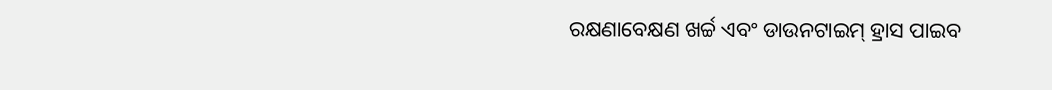ରକ୍ଷଣାବେକ୍ଷଣ ଖର୍ଚ୍ଚ ଏବଂ ଡାଉନଟାଇମ୍ ହ୍ରାସ ପାଇବ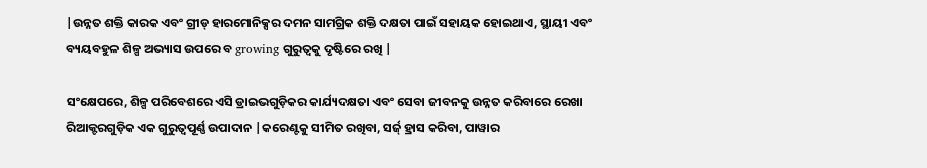|ଉନ୍ନତ ଶକ୍ତି କାରକ ଏବଂ ଗ୍ରୀଡ୍ ହାରମୋନିକ୍ସର ଦମନ ସାମଗ୍ରିକ ଶକ୍ତି ଦକ୍ଷତା ପାଇଁ ସହାୟକ ହୋଇଥାଏ, ସ୍ଥାୟୀ ଏବଂ ବ୍ୟୟବହୁଳ ଶିଳ୍ପ ଅଭ୍ୟାସ ଉପରେ ବ growing ଗୁରୁତ୍ୱକୁ ଦୃଷ୍ଟିରେ ରଖି |

ସଂକ୍ଷେପରେ, ଶିଳ୍ପ ପରିବେଶରେ ଏସି ଡ୍ରାଇଭଗୁଡ଼ିକର କାର୍ଯ୍ୟଦକ୍ଷତା ଏବଂ ସେବା ଜୀବନକୁ ଉନ୍ନତ କରିବାରେ ରେଖା ରିଆକ୍ଟରଗୁଡ଼ିକ ଏକ ଗୁରୁତ୍ୱପୂର୍ଣ୍ଣ ଉପାଦାନ |କରେଣ୍ଟକୁ ସୀମିତ ରଖିବା, ସର୍ଜ୍ ହ୍ରାସ କରିବା, ପାୱାର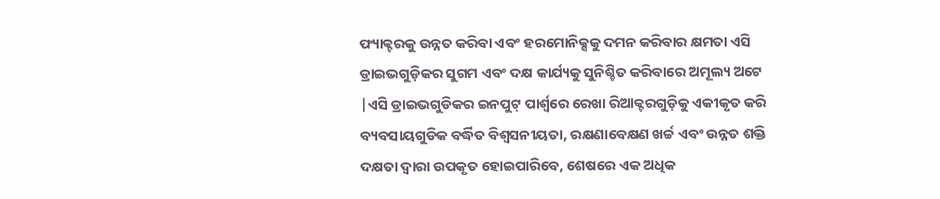ଫ୍ୟାକ୍ଟରକୁ ଉନ୍ନତ କରିବା ଏବଂ ହରମୋନିକ୍ସକୁ ଦମନ କରିବାର କ୍ଷମତା ଏସି ଡ୍ରାଇଭଗୁଡ଼ିକର ସୁଗମ ଏବଂ ଦକ୍ଷ କାର୍ଯ୍ୟକୁ ସୁନିଶ୍ଚିତ କରିବାରେ ଅମୂଲ୍ୟ ଅଟେ |ଏସି ଡ୍ରାଇଭଗୁଡିକର ଇନପୁଟ୍ ପାର୍ଶ୍ୱରେ ରେଖା ରିଆକ୍ଟରଗୁଡ଼ିକୁ ଏକୀକୃତ କରି ବ୍ୟବସାୟଗୁଡିକ ବର୍ଦ୍ଧିତ ବିଶ୍ୱସନୀୟତା, ରକ୍ଷଣାବେକ୍ଷଣ ଖର୍ଚ୍ଚ ଏବଂ ଉନ୍ନତ ଶକ୍ତି ଦକ୍ଷତା ଦ୍ୱାରା ଉପକୃତ ହୋଇପାରିବେ, ଶେଷରେ ଏକ ଅଧିକ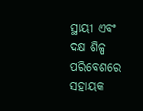ସ୍ଥାୟୀ ଏବଂ ଦକ୍ଷ ଶିଳ୍ପ ପରିବେଶରେ ସହାୟକ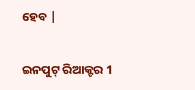ହେବ |

ଇନପୁଟ୍ ରିଆକ୍ଟର 1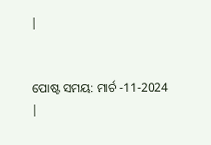|


ପୋଷ୍ଟ ସମୟ: ମାର୍ଚ -11-2024 |